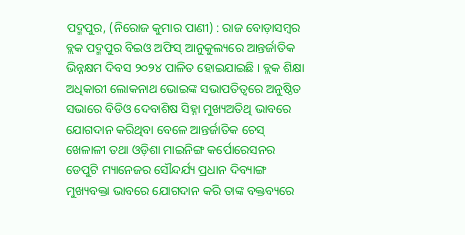ପଦ୍ମପୁର, (ନିରୋଜ କୁମାର ପାଣୀ) : ରାଜ ବୋଡ଼ାସମ୍ବର ବ୍ଲକ ପଦ୍ମପୁର ବିଇଓ ଅଫିସ୍ ଆନୁକୁଲ୍ୟରେ ଆନ୍ତର୍ଜାତିକ ଭିନ୍ନକ୍ଷମ ଦିବସ ୨୦୨୪ ପାଳିତ ହୋଇଯାଇଛି । ବ୍ଲକ ଶିକ୍ଷା ଅଧିକାରୀ ଲୋକନାଥ ଭୋଇଙ୍କ ସଭାପତିତ୍ୱରେ ଅନୁଷ୍ଠିତ ସଭାରେ ବିଡିଓ ଦେବାଶିଷ ସିହ୍ନା ମୁଖ୍ୟଅତିଥି ଭାବରେ ଯୋଗଦାନ କରିଥିବା ବେଳେ ଆନ୍ତର୍ଜାତିକ ଚେସ୍ ଖେଳାଳୀ ତଥା ଓଡ଼ିଶା ମାଇନିଙ୍ଗ କର୍ପୋରେସନର ଡେପୁଟି ମ୍ୟାନେଜର ସୌନ୍ଦର୍ଯ୍ୟ ପ୍ରଧାନ ଦିବ୍ୟାଙ୍ଗ ମୁଖ୍ୟବକ୍ତା ଭାବରେ ଯୋଗଦାନ କରି ତାଙ୍କ ବକ୍ତବ୍ୟରେ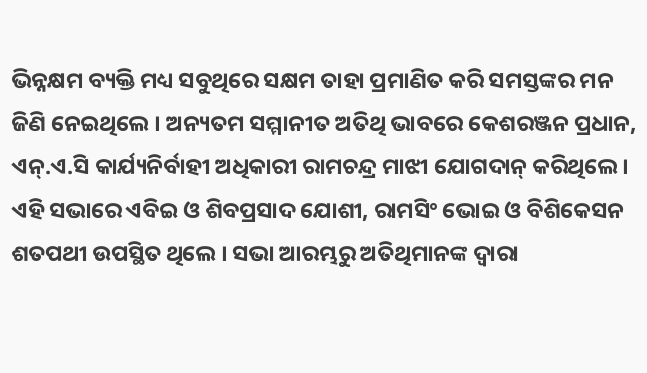ଭିନ୍ନକ୍ଷମ ବ୍ୟକ୍ତି ମଧ୍ୟ ସବୁଥିରେ ସକ୍ଷମ ତାହା ପ୍ରମାଣିତ କରି ସମସ୍ତଙ୍କର ମନ ଜିଣି ନେଇଥିଲେ । ଅନ୍ୟତମ ସମ୍ମାନୀତ ଅତିଥି ଭାବରେ କେଶରଞ୍ଜନ ପ୍ରଧାନ, ଏନ୍.ଏ.ସି କାର୍ଯ୍ୟନିର୍ବାହୀ ଅଧିକାରୀ ରାମଚନ୍ଦ୍ର ମାଝୀ ଯୋଗଦାନ୍ କରିଥିଲେ । ଏହି ସଭାରେ ଏବିଇ ଓ ଶିବପ୍ରସାଦ ଯୋଶୀ, ରାମସିଂ ଭୋଇ ଓ ବିଶିକେସନ ଶତପଥୀ ଉପସ୍ଥିତ ଥିଲେ । ସଭା ଆରମ୍ଭରୁ ଅତିଥିମାନଙ୍କ ଦ୍ୱାରା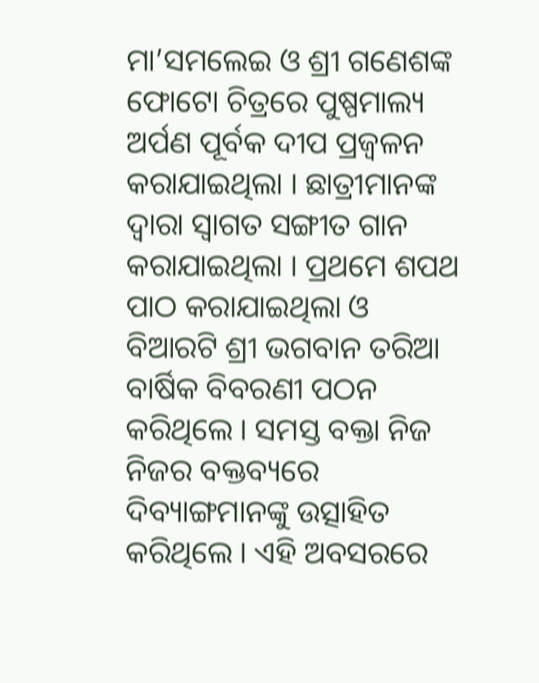ମା’ସମଲେଇ ଓ ଶ୍ରୀ ଗଣେଶଙ୍କ ଫୋଟୋ ଚିତ୍ରରେ ପୁଷ୍ପମାଲ୍ୟ ଅର୍ପଣ ପୂର୍ବକ ଦୀପ ପ୍ରଜ୍ୱଳନ କରାଯାଇଥିଲା । ଛାତ୍ରୀମାନଙ୍କ ଦ୍ୱାରା ସ୍ୱାଗତ ସଙ୍ଗୀତ ଗାନ କରାଯାଇଥିଲା । ପ୍ରଥମେ ଶପଥ ପାଠ କରାଯାଇଥିଲା ଓ ବିଆରଟି ଶ୍ରୀ ଭଗବାନ ତରିଆ ବାର୍ଷିକ ବିବରଣୀ ପଠନ କରିଥିଲେ । ସମସ୍ତ ବକ୍ତା ନିଜ ନିଜର ବକ୍ତବ୍ୟରେ ଦିବ୍ୟାଙ୍ଗମାନଙ୍କୁ ଉତ୍ସାହିତ କରିଥିଲେ । ଏହି ଅବସରରେ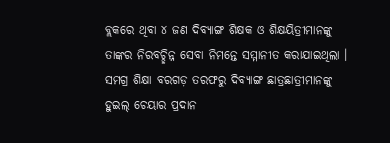ବ୍ଲକରେ ଥିବା ୪ ଜଣ ଦିବ୍ୟାଙ୍ଗ ଶିକ୍ଷକ ଓ ଶିକ୍ଷୟିତ୍ରୀମାନଙ୍କୁ ତାଙ୍କର ନିରବଚ୍ଛିନ୍ନ ସେବା ନିମନ୍ତେ ସମ୍ମାନୀତ କରାଯାଇଥିଲା । ସମଗ୍ର ଶିକ୍ଷା ବରଗଡ଼ ତରଫରୁ ଦିବ୍ୟାଙ୍ଗ ଛାତ୍ରଛାତ୍ରୀମାନଙ୍କୁ ହୁଇଲ୍ ଚେୟାର ପ୍ରଦାନ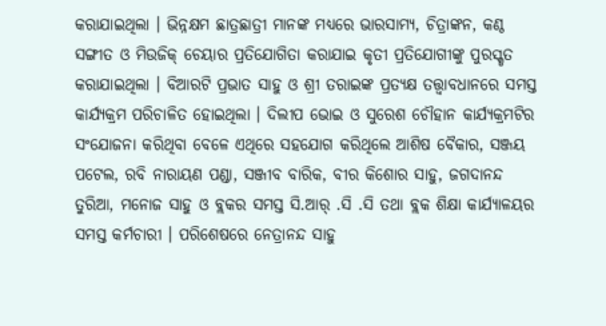କରାଯାଇଥିଲା । ଭିନ୍ନକ୍ଷମ ଛାତ୍ରଛାତ୍ରୀ ମାନଙ୍କ ମଧ୍ୟରେ ଭାରସାମ୍ୟ, ଚିତ୍ରାଙ୍କନ, କଣ୍ଠ ସଙ୍ଗୀତ ଓ ମିଉଜିକ୍ ଚେୟାର ପ୍ରତିଯୋଗିତା କରାଯାଇ କୃତୀ ପ୍ରତିଯୋଗୀଙ୍କୁ ପୁରସ୍କୃତ କରାଯାଇଥିଲା । ବିଆରଟି ପ୍ରଭାତ ସାହୁ ଓ ଶ୍ରୀ ତରାଇଙ୍କ ପ୍ରତ୍ୟକ୍ଷ ତତ୍ତ୍ୱାବଧାନରେ ସମସ୍ତ କାର୍ଯ୍ୟକ୍ରମ ପରିଚାଳିତ ହୋଇଥିଲା । ଦିଲୀପ ଭୋଇ ଓ ସୁରେଶ ଚୌହାନ କାର୍ଯ୍ୟକ୍ରମଟିର ସଂଯୋଜନା କରିଥିବା ବେଳେ ଏଥିରେ ସହଯୋଗ କରିଥିଲେ ଆଶିଷ ବୈକାର, ସଞ୍ଜୟ ପଟେଲ, ରବି ନାରାୟଣ ପଣ୍ଡା, ସଞ୍ଜୀବ ବାରିକ, ବୀର କିଶୋର ସାହୁ, ଜଗଦାନନ୍ଦ ତୁରିଆ, ମନୋଜ ସାହୁ ଓ ବ୍ଲକର ସମସ୍ତ ସି.ଆର୍ .ସି .ସି ତଥା ବ୍ଲକ ଶିକ୍ଷା କାର୍ଯ୍ୟାଳୟର ସମସ୍ତ କର୍ମଚାରୀ । ପରିଶେଷରେ ନେତ୍ରାନନ୍ଦ ସାହୁ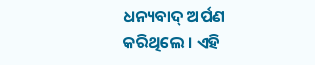ଧନ୍ୟବାଦ୍ ଅର୍ପଣ କରିଥିଲେ । ଏହି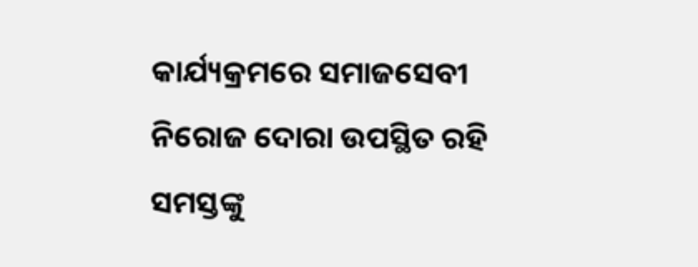କାର୍ଯ୍ୟକ୍ରମରେ ସମାଜସେବୀ ନିରୋଜ ଦୋରା ଉପସ୍ଥିତ ରହି ସମସ୍ତଙ୍କୁ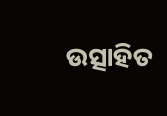ଉତ୍ସାହିତ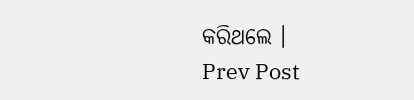କରିଥଲେ ।
Prev Post